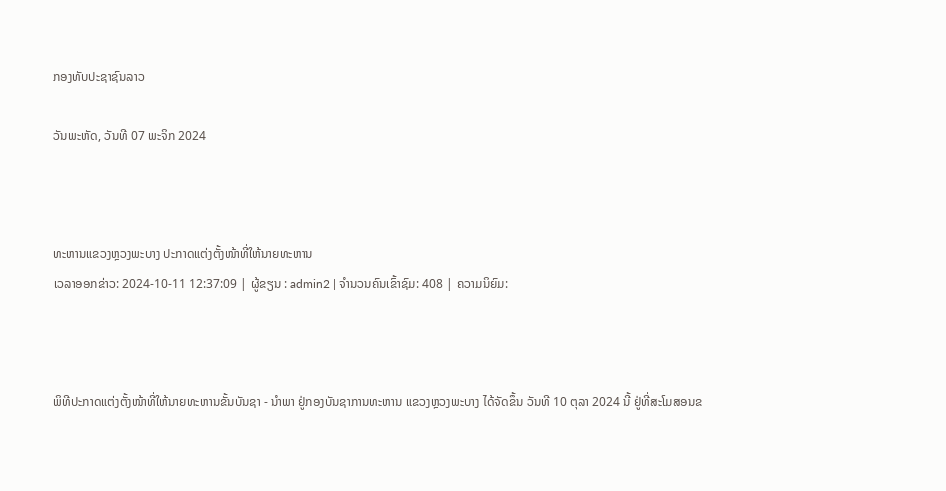ກອງທັບປະຊາຊົນລາວ

ວັນພະຫັດ, ວັນທີ 07 ພະຈິກ 2024



ທະຫານແຂວງຫຼວງພະບາງ ປະກາດແຕ່ງຕັ້ງໜ້າທີ່ໃຫ້ນາຍທະຫານ
ເວລາອອກຂ່າວ: 2024-10-11 12:37:09 | ຜູ້ຂຽນ : admin2 | ຈຳນວນຄົນເຂົ້າຊົມ: 408 | ຄວາມນິຍົມ:



ພິທີປະກາດແຕ່ງຕັ້ງໜ້າທີ່ໃຫ້ນາຍທະຫານຂັ້ນບັນຊາ - ນໍາພາ ຢູ່ກອງບັນຊາການທະຫານ ແຂວງຫຼວງພະບາງ ໄດ້ຈັດຂຶ້ນ ວັນທີ 10 ຕຸລາ 2024 ນີ້ ຢູ່ທີ່ສະໂມສອນຂ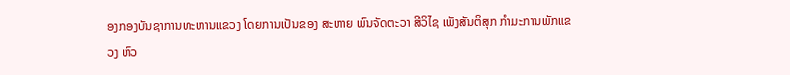ອງກອງບັນຊາການທະຫານແຂວງ ໂດຍການເປັນຂອງ ສະຫາຍ ພົນຈັດຕະວາ ສີວິໄຊ ເພັງສັນຕິສຸກ ກໍາມະການພັກແຂວງ ຫົວ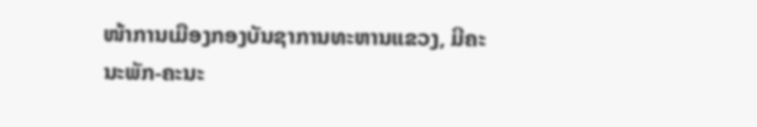ໜ້າການເມືອງກອງບັນຊາການທະຫານແຂວງ, ມີຄະນະພັກ-ຄະນະ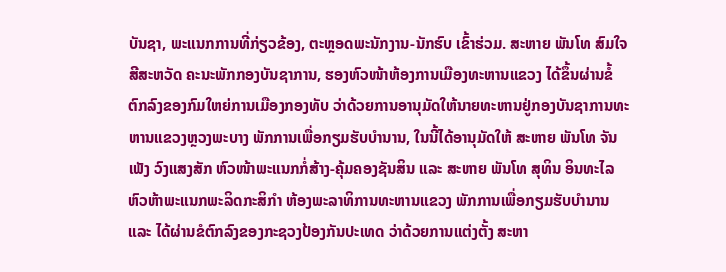ບັນຊາ, ພະແນກການທີ່ກ່ຽວຂ້ອງ, ຕະຫຼອດພະນັກງານ-ນັກຮົບ ເຂົ້າຮ່ວມ. ສະຫາຍ ພັນໂທ ສົມໃຈ ສີສະຫວັດ ຄະນະພັກກອງບັນຊາການ, ຮອງຫົວໜ້າຫ້ອງການເມືອງທະຫານແຂວງ ໄດ້ຂຶ້ນຜ່ານຂໍ້ຕົກລົງຂອງກົມໃຫຍ່ການເມືອງກອງທັບ ວ່າດ້ວຍການອານຸມັດໃຫ້ນາຍທະຫານຢູ່ກອງບັນຊາການທະຫານແຂວງຫຼວງພະບາງ ພັກການເພື່ອກຽມຮັບບໍານານ, ໃນນີ້ໄດ້ອານຸມັດໃຫ້ ສະຫາຍ ພັນໂທ ຈັນເພັງ ວົງແສງສັກ ຫົວໜ້າພະແນກກໍ່ສ້າງ-ຄຸ້ມຄອງຊັນສິນ ແລະ ສະຫາຍ ພັນໂທ ສຸທິນ ອິນທະໄລ ຫົວຫ້າພະແນກພະລິດກະສິກໍາ ຫ້ອງພະລາທິການທະຫານແຂວງ ພັກການເພື່ອກຽມຮັບບໍານານ ແລະ ໄດ້ຜ່ານຂໍຕົກລົງຂອງກະຊວງປ້ອງກັນປະເທດ ວ່າດ້ວຍການແຕ່ງຕັ້ງ ສະຫາ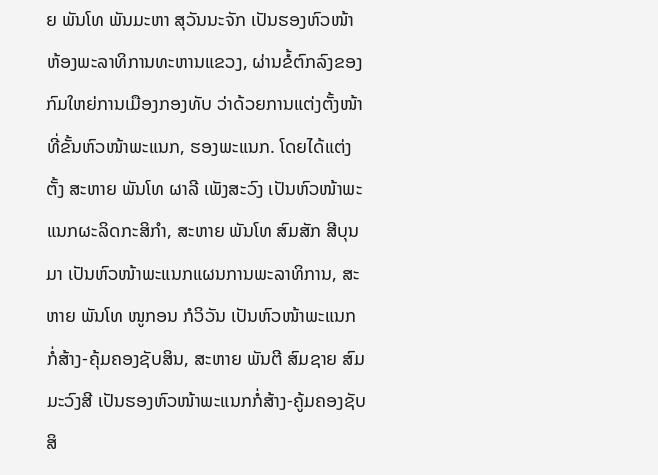ຍ ພັນໂທ ພັນມະຫາ ສຸວັນນະຈັກ ເປັນຮອງຫົວໜ້າ ຫ້ອງພະລາທິການທະຫານແຂວງ, ຜ່ານຂໍ້ຕົກລົງຂອງກົມໃຫຍ່ການເມືອງກອງທັບ ວ່າດ້ວຍການແຕ່ງຕັ້ງໜ້າທີ່ຂັ້ນຫົວໜ້າພະແນກ, ຮອງພະແນກ. ໂດຍໄດ້ແຕ່ງຕັ້ງ ສະຫາຍ ພັນໂທ ຜາລີ ເພັງສະວົງ ເປັນຫົວໜ້າພະແນກຜະລິດກະສິກໍາ, ສະຫາຍ ພັນໂທ ສົມສັກ ສີບຸນມາ ເປັນຫົວໜ້າພະແນກແຜນການພະລາທິການ, ສະຫາຍ ພັນໂທ ໜູກອນ ກໍວິວັນ ເປັນຫົວໜ້າພະແນກກໍ່ສ້າງ-ຄຸ້ມຄອງຊັບສິນ, ສະຫາຍ ພັນຕີ ສົມຊາຍ ສົມມະວົງສີ ເປັນຮອງຫົວໜ້າພະແນກກໍ່ສ້າງ-ຄູ້ມຄອງຊັບສິ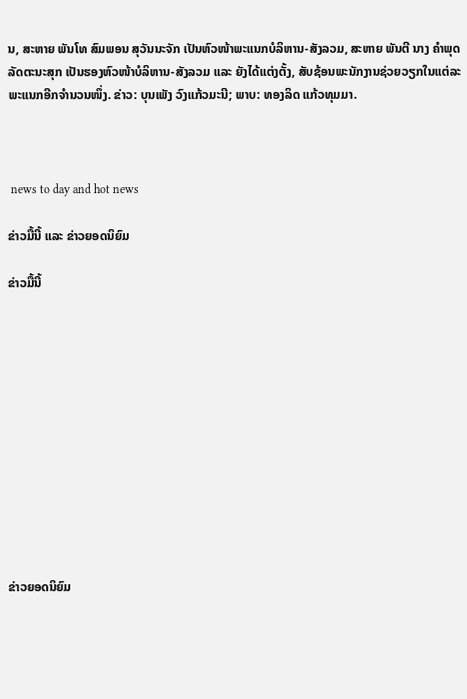ນ, ສະຫາຍ ພັນໂທ ສົມພອນ ສຸວັນນະຈັກ ເປັນຫົວໜ້າພະແນກບໍລິຫານ-ສັງລວມ, ສະຫາຍ ພັນຕີ ນາງ ຄໍາພຸດ ລັດຕະນະສຸກ ເປັນຮອງຫົວໜ້າບໍລິຫານ-ສັງລວມ ແລະ ຍັງໄດ້ແຕ່ງຕັ້ງ, ສັບຊ້ອນພະນັກງານຊ່ວຍວຽກໃນແຕ່ລະພະແນກອີກຈໍານວນໜຶ່ງ. ຂ່າວ: ບຸນເພັງ ວົງແກ້ວມະນີ; ພາບ: ທອງລິດ ແກ້ວທຸມມາ.



 news to day and hot news

ຂ່າວມື້ນີ້ ແລະ ຂ່າວຍອດນິຍົມ

ຂ່າວມື້ນີ້












ຂ່າວຍອດນິຍົມ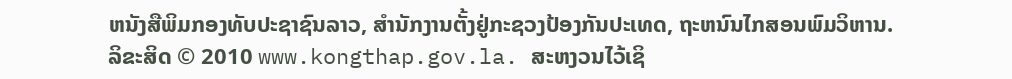ຫນັງສືພິມກອງທັບປະຊາຊົນລາວ, ສຳນັກງານຕັ້ງຢູ່ກະຊວງປ້ອງກັນປະເທດ, ຖະຫນົນໄກສອນພົມວິຫານ.
ລິຂະສິດ © 2010 www.kongthap.gov.la. ສະຫງວນໄວ້ເຊິ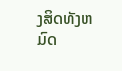ງສິດທັງຫມົດ